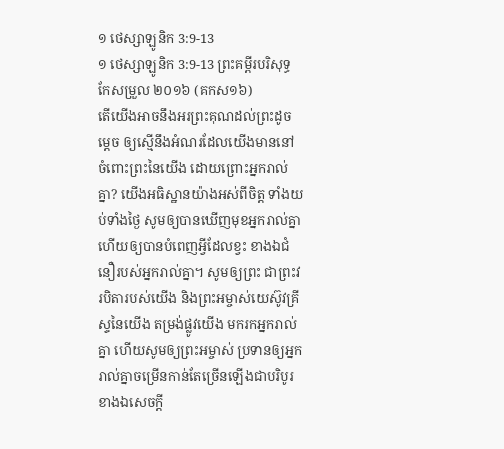១ ថេស្សាឡូនិក 3:9-13
១ ថេស្សាឡូនិក 3:9-13 ព្រះគម្ពីរបរិសុទ្ធកែសម្រួល ២០១៦ (គកស១៦)
តើយើងអាចនឹងអរព្រះគុណដល់ព្រះដូចម្តេច ឲ្យស្មើនឹងអំណរដែលយើងមាននៅចំពោះព្រះនៃយើង ដោយព្រោះអ្នករាល់គ្នា? យើងអធិស្ឋានយ៉ាងអស់ពីចិត្ត ទាំងយប់ទាំងថ្ងៃ សូមឲ្យបានឃើញមុខអ្នករាល់គ្នា ហើយឲ្យបានបំពេញអ្វីដែលខ្វះ ខាងឯជំនឿរបស់អ្នករាល់គ្នា។ សូមឲ្យព្រះ ជាព្រះវរបិតារបស់យើង និងព្រះអម្ចាស់យេស៊ូវគ្រីស្ទនៃយើង តម្រង់ផ្លូវយើង មករកអ្នករាល់គ្នា ហើយសូមឲ្យព្រះអម្ចាស់ ប្រទានឲ្យអ្នករាល់គ្នាចម្រើនកាន់តែច្រើនឡើងជាបរិបូរ ខាងឯសេចក្ដី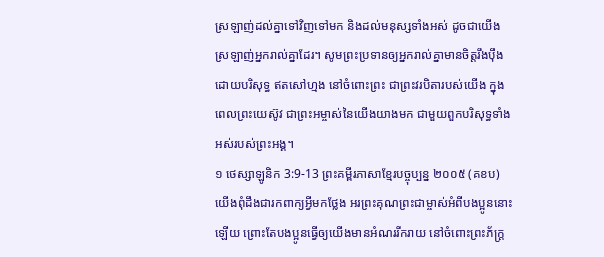ស្រឡាញ់ដល់គ្នាទៅវិញទៅមក និងដល់មនុស្សទាំងអស់ ដូចជាយើងស្រឡាញ់អ្នករាល់គ្នាដែរ។ សូមព្រះប្រទានឲ្យអ្នករាល់គ្នាមានចិត្តរឹងប៉ឹងដោយបរិសុទ្ធ ឥតសៅហ្មង នៅចំពោះព្រះ ជាព្រះវរបិតារបស់យើង ក្នុងពេលព្រះយេស៊ូវ ជាព្រះអម្ចាស់នៃយើងយាងមក ជាមួយពួកបរិសុទ្ធទាំងអស់របស់ព្រះអង្គ។
១ ថេស្សាឡូនិក 3:9-13 ព្រះគម្ពីរភាសាខ្មែរបច្ចុប្បន្ន ២០០៥ (គខប)
យើងពុំដឹងជារកពាក្យអ្វីមកថ្លែង អរព្រះគុណព្រះជាម្ចាស់អំពីបងប្អូននោះឡើយ ព្រោះតែបងប្អូនធ្វើឲ្យយើងមានអំណររីករាយ នៅចំពោះព្រះភ័ក្ត្រ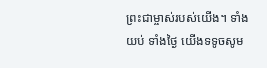ព្រះជាម្ចាស់របស់យើង។ ទាំងយប់ ទាំងថ្ងៃ យើងទទូចសូម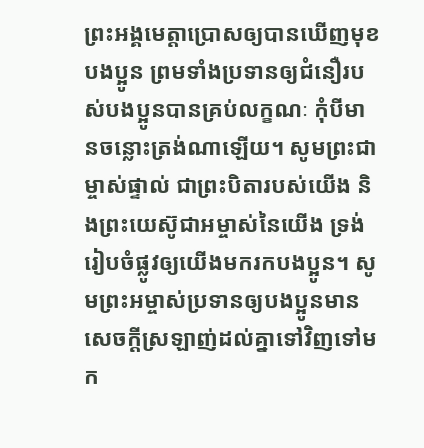ព្រះអង្គមេត្តាប្រោសឲ្យបានឃើញមុខបងប្អូន ព្រមទាំងប្រទានឲ្យជំនឿរបស់បងប្អូនបានគ្រប់លក្ខណៈ កុំបីមានចន្លោះត្រង់ណាឡើយ។ សូមព្រះជាម្ចាស់ផ្ទាល់ ជាព្រះបិតារបស់យើង និងព្រះយេស៊ូជាអម្ចាស់នៃយើង ទ្រង់រៀបចំផ្លូវឲ្យយើងមករកបងប្អូន។ សូមព្រះអម្ចាស់ប្រទានឲ្យបងប្អូនមានសេចក្ដីស្រឡាញ់ដល់គ្នាទៅវិញទៅមក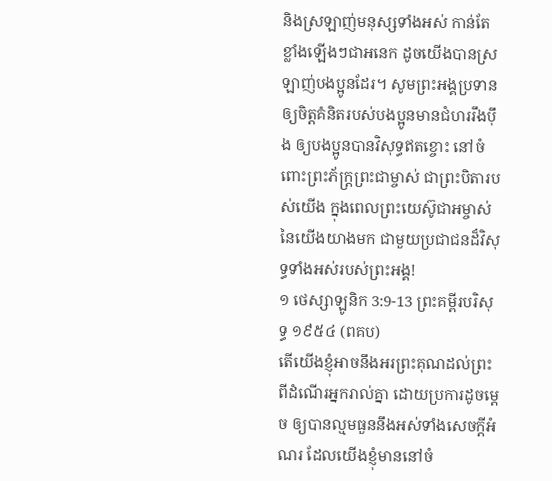និងស្រឡាញ់មនុស្សទាំងអស់ កាន់តែខ្លាំងឡើងៗជាអនេក ដូចយើងបានស្រឡាញ់បងប្អូនដែរ។ សូមព្រះអង្គប្រទានឲ្យចិត្តគំនិតរបស់បងប្អូនមានជំហររឹងប៉ឹង ឲ្យបងប្អូនបានវិសុទ្ធឥតខ្ចោះ នៅចំពោះព្រះភ័ក្ត្រព្រះជាម្ចាស់ ជាព្រះបិតារបស់យើង ក្នុងពេលព្រះយេស៊ូជាអម្ចាស់នៃយើងយាងមក ជាមួយប្រជាជនដ៏វិសុទ្ធទាំងអស់របស់ព្រះអង្គ!
១ ថេស្សាឡូនិក 3:9-13 ព្រះគម្ពីរបរិសុទ្ធ ១៩៥៤ (ពគប)
តើយើងខ្ញុំអាចនឹងអរព្រះគុណដល់ព្រះ ពីដំណើរអ្នករាល់គ្នា ដោយប្រការដូចម្តេច ឲ្យបានល្មមធួននឹងអស់ទាំងសេចក្ដីអំណរ ដែលយើងខ្ញុំមាននៅចំ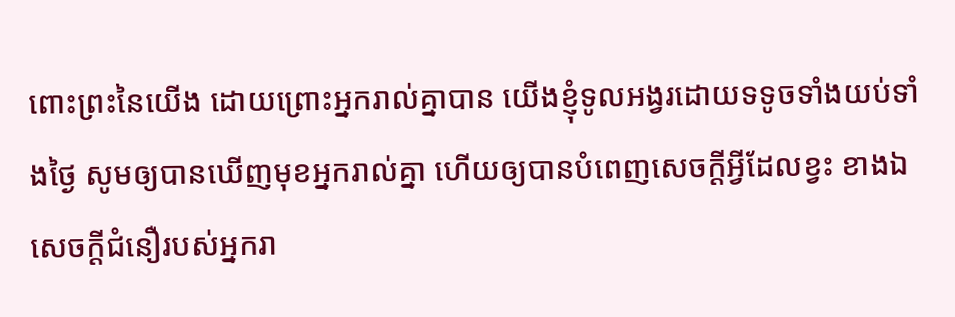ពោះព្រះនៃយើង ដោយព្រោះអ្នករាល់គ្នាបាន យើងខ្ញុំទូលអង្វរដោយទទូចទាំងយប់ទាំងថ្ងៃ សូមឲ្យបានឃើញមុខអ្នករាល់គ្នា ហើយឲ្យបានបំពេញសេចក្ដីអ្វីដែលខ្វះ ខាងឯសេចក្ដីជំនឿរបស់អ្នករា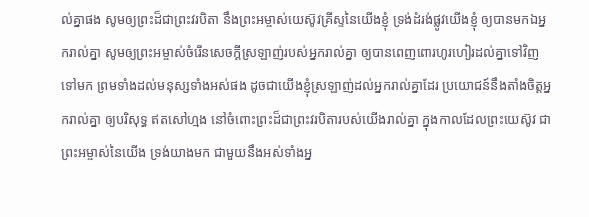ល់គ្នាផង សូមឲ្យព្រះដ៏ជាព្រះវរបិតា នឹងព្រះអម្ចាស់យេស៊ូវគ្រីស្ទនៃយើងខ្ញុំ ទ្រង់ដំរង់ផ្លូវយើងខ្ញុំ ឲ្យបានមកឯអ្នករាល់គ្នា សូមឲ្យព្រះអម្ចាស់ចំរើនសេចក្ដីស្រឡាញ់របស់អ្នករាល់គ្នា ឲ្យបានពេញពោរហូរហៀរដល់គ្នាទៅវិញទៅមក ព្រមទាំងដល់មនុស្សទាំងអស់ផង ដូចជាយើងខ្ញុំស្រឡាញ់ដល់អ្នករាល់គ្នាដែរ ប្រយោជន៍នឹងតាំងចិត្តអ្នករាល់គ្នា ឲ្យបរិសុទ្ធ ឥតសៅហ្មង នៅចំពោះព្រះដ៏ជាព្រះវរបិតារបស់យើងរាល់គ្នា ក្នុងកាលដែលព្រះយេស៊ូវ ជាព្រះអម្ចាស់នៃយើង ទ្រង់យាងមក ជាមួយនឹងអស់ទាំងអ្ន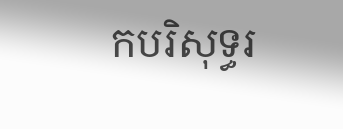កបរិសុទ្ធរ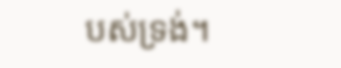បស់ទ្រង់។